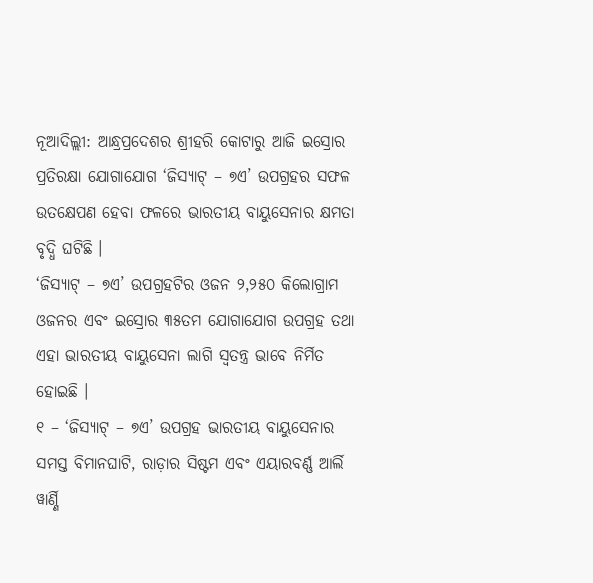ନୂଆଦିଲ୍ଲୀ: ଆନ୍ଧ୍ରପ୍ରଦେଶର ଶ୍ରୀହରି କୋଟାରୁ ଆଜି ଇସ୍ରୋର ପ୍ରତିରକ୍ଷା ଯୋଗାଯୋଗ ‘ଜିସ୍ୟାଟ୍ – ୭ଏ’ ଉପଗ୍ରହର ସଫଳ ଉତକ୍ଷେପଣ ହେବା ଫଳରେ ଭାରତୀୟ ବାୟୁସେନାର କ୍ଷମତା ବୃଦ୍ଧି ଘଟିଛି ।
‘ଜିସ୍ୟାଟ୍ – ୭ଏ’ ଉପଗ୍ରହଟିର ଓଜନ ୨,୨୫୦ କିଲୋଗ୍ରାମ ଓଜନର ଏବଂ ଇସ୍ରୋର ୩୫ତମ ଯୋଗାଯୋଗ ଉପଗ୍ରହ ତଥା ଏହା ଭାରତୀୟ ବାୟୁସେନା ଲାଗି ସ୍ୱତନ୍ତ୍ର ଭାବେ ନିର୍ମିତ ହୋଇଛି ।
୧ – ‘ଜିସ୍ୟାଟ୍ – ୭ଏ’ ଉପଗ୍ରହ ଭାରତୀୟ ବାୟୁସେନାର ସମସ୍ତ ବିମାନଘାଟି, ରାଡ଼ାର ସିଷ୍ଟମ ଏବଂ ଏୟାରବର୍ଣ୍ଣ ଆର୍ଲି ୱାର୍ଣ୍ଣି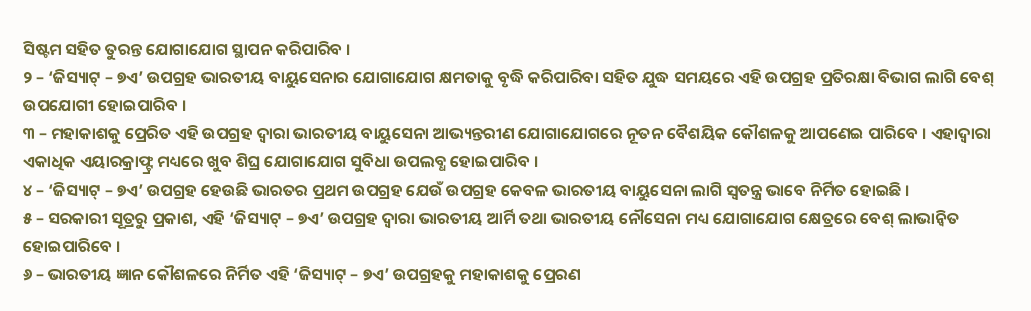ସିଷ୍ଟମ ସହିତ ତୁରନ୍ତ ଯୋଗାଯୋଗ ସ୍ଥାପନ କରିପାରିବ ।
୨ – ‘ଜିସ୍ୟାଟ୍ – ୭ଏ’ ଉପଗ୍ରହ ଭାରତୀୟ ବାୟୁସେନାର ଯୋଗାଯୋଗ କ୍ଷମତାକୁ ବୃଦ୍ଧି କରିପାରିବା ସହିତ ଯୁଦ୍ଧ ସମୟରେ ଏହି ଉପଗ୍ରହ ପ୍ରତିରକ୍ଷା ବିଭାଗ ଲାଗି ବେଶ୍ ଉପଯୋଗୀ ହୋଇପାରିବ ।
୩ – ମହାକାଶକୁ ପ୍ରେରିତ ଏହି ଉପଗ୍ରହ ଦ୍ୱାରା ଭାରତୀୟ ବାୟୁସେନା ଆଭ୍ୟନ୍ତରୀଣ ଯୋଗାଯୋଗରେ ନୂତନ ବୈଶୟିକ କୌଶଳକୁ ଆପଣେଇ ପାରିବେ । ଏହାଦ୍ୱାରା ଏକାଧିକ ଏୟାରକ୍ରାଫ୍ଟ୍ର ମଧ୍ୟରେ ଖୁବ ଶିଘ୍ର ଯୋଗାଯୋଗ ସୁବିଧା ଉପଲବ୍ଧ ହୋଇପାରିବ ।
୪ – ‘ଜିସ୍ୟାଟ୍ – ୭ଏ’ ଉପଗ୍ରହ ହେଉଛି ଭାରତର ପ୍ରଥମ ଉପଗ୍ରହ ଯେଉଁ ଉପଗ୍ରହ କେବଳ ଭାରତୀୟ ବାୟୁସେନା ଲାଗି ସ୍ୱତନ୍ତ୍ର ଭାବେ ନିର୍ମିତ ହୋଇଛି ।
୫ – ସରକାରୀ ସୂତ୍ରରୁ ପ୍ରକାଶ, ଏହି ‘ଜିସ୍ୟାଟ୍ – ୭ଏ’ ଉପଗ୍ରହ ଦ୍ୱାରା ଭାରତୀୟ ଆର୍ମି ତଥା ଭାରତୀୟ ନୌସେନା ମଧ୍ୟ ଯୋଗାଯୋଗ କ୍ଷେତ୍ରରେ ବେଶ୍ ଲାଭାନ୍ୱିତ ହୋଇପାରିବେ ।
୬ – ଭାରତୀୟ ଜ୍ଞାନ କୌଶଳରେ ନିର୍ମିତ ଏହି ‘ଜିସ୍ୟାଟ୍ – ୭ଏ’ ଉପଗ୍ରହକୁ ମହାକାଶକୁ ପ୍ରେରଣ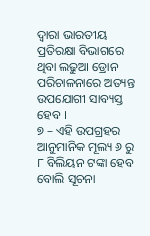ଦ୍ୱାରା ଭାରତୀୟ ପ୍ରତିରକ୍ଷା ବିଭାଗରେ ଥିବା ଲଢୁଆ ଡ୍ରୋନ ପରିଚାଳନାରେ ଅତ୍ୟନ୍ତ ଉପଯୋଗୀ ସାବ୍ୟସ୍ତ ହେବ ।
୭ – ଏହି ଉପଗ୍ରହର ଆନୁମାନିକ ମୂଲ୍ୟ ୬ ରୁ ୮ ବିଲିୟନ ଟଙ୍କା ହେବ ବୋଲି ସୂଚନା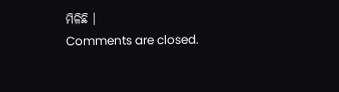ମିଳିଛି ।
Comments are closed.